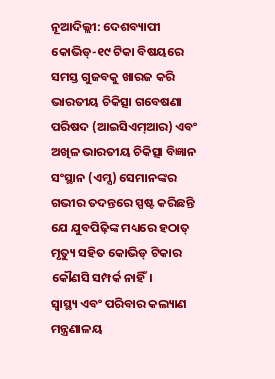ନୂଆଦିଲ୍ଲୀ: ଦେଶବ୍ୟାପୀ କୋଭିଡ୍-୧୯ ଟିକା ବିଷୟରେ ସମସ୍ତ ଗୁଜବକୁ ଖାରଜ କରି ଭାରତୀୟ ଚିକିତ୍ସା ଗବେଷଣା ପରିଷଦ (ଆଇସିଏମ୍ଆର) ଏବଂ ଅଖିଳ ଭାରତୀୟ ଚିକିତ୍ସା ବିଜ୍ଞାନ ସଂସ୍ଥାନ (ଏମ୍ସ) ସେମାନଙ୍କର ଗଭୀର ତଦନ୍ତରେ ସ୍ପଷ୍ଟ କରିଛନ୍ତି ଯେ ଯୁବପିଢ଼ିଙ୍କ ମଧ୍ୟରେ ହଠାତ୍ ମୃତ୍ୟୁ ସହିତ କୋଭିଡ୍ ଟିକାର କୌଣସି ସମ୍ପର୍କ ନାହିଁ।
ସ୍ୱାସ୍ଥ୍ୟ ଏବଂ ପରିବାର କଲ୍ୟାଣ ମନ୍ତ୍ରଣାଳୟ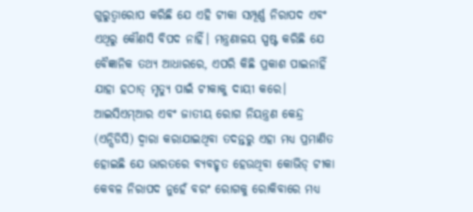ଗୁରୁତ୍ୱାରୋପ କରିଛି ଯେ ଏହି ଟୀକା ସମ୍ପୂର୍ଣ୍ଣ ନିରାପଦ ଏବଂ ଏଥିରୁ କୌଣସି ବିପଦ ନାହିଁ। ମନ୍ତ୍ରଣାଳୟ ସ୍ପଷ୍ଟ କରିଛି ଯେ ବୈଜ୍ଞାନିକ ତଥ୍ୟ ଆଧାରରେ, ଏପରି କିଛି ପ୍ରକାଶ ପାଇନାହିଁ ଯାହା ହଠାତ୍ ମୃତ୍ୟୁ ପାଇଁ ଟୀକାକୁ ଦାୟୀ କରେ।
ଆଇସିଏମ୍ଆର ଏବଂ ଜାତୀୟ ରୋଗ ନିୟନ୍ତ୍ରଣ କେନ୍ଦ୍ର (ଏନ୍ସିଡିସି) ଦ୍ୱାରା କରାଯାଇଥିବା ତଦନ୍ତରୁ ଏହା ମଧ୍ୟ ପ୍ରମାଣିତ ହୋଇଛି ଯେ ଭାରତରେ ବ୍ୟବହୃତ ହେଉଥିବା କୋଭିଡ୍ ଟୀକା କେବଳ ନିରାପଦ ନୁହେଁ ବରଂ ରୋଗକୁ ରୋକିବାରେ ମଧ୍ୟ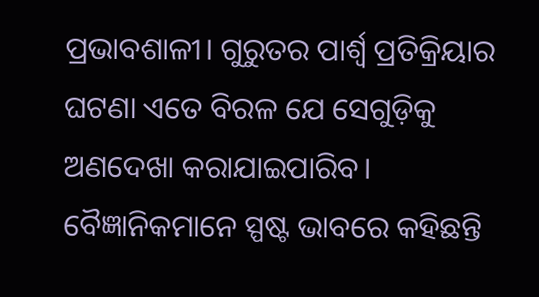ପ୍ରଭାବଶାଳୀ। ଗୁରୁତର ପାର୍ଶ୍ୱ ପ୍ରତିକ୍ରିୟାର ଘଟଣା ଏତେ ବିରଳ ଯେ ସେଗୁଡ଼ିକୁ ଅଣଦେଖା କରାଯାଇପାରିବ। ବୈଜ୍ଞାନିକମାନେ ସ୍ପଷ୍ଟ ଭାବରେ କହିଛନ୍ତି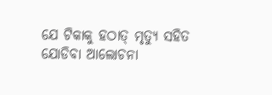ଯେ ଟିକାକୁ ହଠାତ୍ ମୃତ୍ୟୁ ସହିତ ଯୋଡିବା ଆଲୋଚନା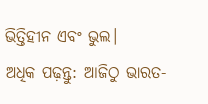ଭିତ୍ତିହୀନ ଏବଂ ଭୁଲ।
ଅଧିକ ପଢ଼ନ୍ତୁ: ଆଜିଠୁ ଭାରତ-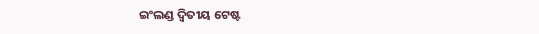ଇଂଲଣ୍ଡ ଦ୍ୱିତୀୟ ଟେଷ୍ଟ